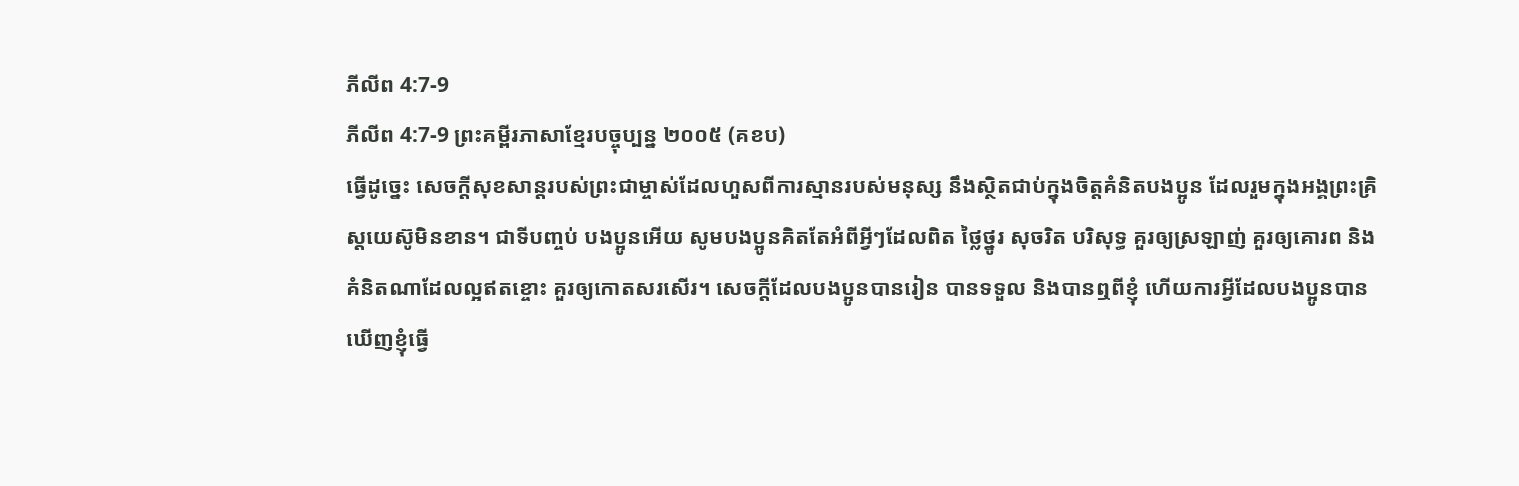ភីលីព 4:7-9
ភីលីព 4:7-9 ព្រះគម្ពីរភាសាខ្មែរបច្ចុប្បន្ន ២០០៥ (គខប)
ធ្វើដូច្នេះ សេចក្ដីសុខសាន្តរបស់ព្រះជាម្ចាស់ដែលហួសពីការស្មានរបស់មនុស្ស នឹងស្ថិតជាប់ក្នុងចិត្តគំនិតបងប្អូន ដែលរួមក្នុងអង្គព្រះគ្រិស្តយេស៊ូមិនខាន។ ជាទីបញ្ចប់ បងប្អូនអើយ សូមបងប្អូនគិតតែអំពីអ្វីៗដែលពិត ថ្លៃថ្នូរ សុចរិត បរិសុទ្ធ គួរឲ្យស្រឡាញ់ គួរឲ្យគោរព និងគំនិតណាដែលល្អឥតខ្ចោះ គួរឲ្យកោតសរសើរ។ សេចក្ដីដែលបងប្អូនបានរៀន បានទទួល និងបានឮពីខ្ញុំ ហើយការអ្វីដែលបងប្អូនបានឃើញខ្ញុំធ្វើ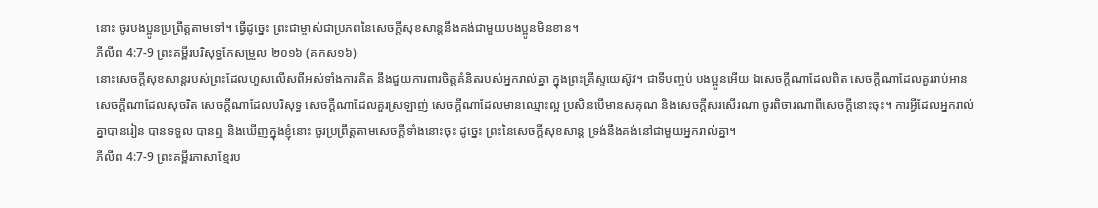នោះ ចូរបងប្អូនប្រព្រឹត្តតាមទៅ។ ធ្វើដូច្នេះ ព្រះជាម្ចាស់ជាប្រភពនៃសេចក្ដីសុខសាន្តនឹងគង់ជាមួយបងប្អូនមិនខាន។
ភីលីព 4:7-9 ព្រះគម្ពីរបរិសុទ្ធកែសម្រួល ២០១៦ (គកស១៦)
នោះសេចក្ដីសុខសាន្តរបស់ព្រះដែលហួសលើសពីអស់ទាំងការគិត នឹងជួយការពារចិត្តគំនិតរបស់អ្នករាល់គ្នា ក្នុងព្រះគ្រីស្ទយេស៊ូវ។ ជាទីបញ្ចប់ បងប្អូនអើយ ឯសេចក្ដីណាដែលពិត សេចក្ដីណាដែលគួររាប់អាន សេចក្ដីណាដែលសុចរិត សេចក្ដីណាដែលបរិសុទ្ធ សេចក្ដីណាដែលគួរស្រឡាញ់ សេចក្ដីណាដែលមានឈ្មោះល្អ ប្រសិនបើមានសគុណ និងសេចក្ដីសរសើរណា ចូរពិចារណាពីសេចក្ដីនោះចុះ។ ការអ្វីដែលអ្នករាល់គ្នាបានរៀន បានទទួល បានឮ និងឃើញក្នុងខ្ញុំនោះ ចូរប្រព្រឹត្តតាមសេចក្ដីទាំងនោះចុះ ដូច្នេះ ព្រះនៃសេចក្ដីសុខសាន្ត ទ្រង់នឹងគង់នៅជាមួយអ្នករាល់គ្នា។
ភីលីព 4:7-9 ព្រះគម្ពីរភាសាខ្មែរប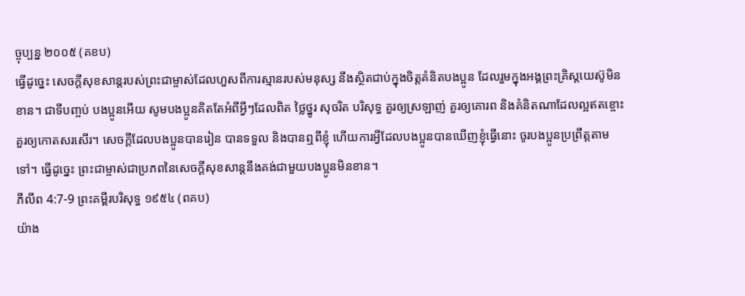ច្ចុប្បន្ន ២០០៥ (គខប)
ធ្វើដូច្នេះ សេចក្ដីសុខសាន្តរបស់ព្រះជាម្ចាស់ដែលហួសពីការស្មានរបស់មនុស្ស នឹងស្ថិតជាប់ក្នុងចិត្តគំនិតបងប្អូន ដែលរួមក្នុងអង្គព្រះគ្រិស្តយេស៊ូមិនខាន។ ជាទីបញ្ចប់ បងប្អូនអើយ សូមបងប្អូនគិតតែអំពីអ្វីៗដែលពិត ថ្លៃថ្នូរ សុចរិត បរិសុទ្ធ គួរឲ្យស្រឡាញ់ គួរឲ្យគោរព និងគំនិតណាដែលល្អឥតខ្ចោះ គួរឲ្យកោតសរសើរ។ សេចក្ដីដែលបងប្អូនបានរៀន បានទទួល និងបានឮពីខ្ញុំ ហើយការអ្វីដែលបងប្អូនបានឃើញខ្ញុំធ្វើនោះ ចូរបងប្អូនប្រព្រឹត្តតាមទៅ។ ធ្វើដូច្នេះ ព្រះជាម្ចាស់ជាប្រភពនៃសេចក្ដីសុខសាន្តនឹងគង់ជាមួយបងប្អូនមិនខាន។
ភីលីព 4:7-9 ព្រះគម្ពីរបរិសុទ្ធ ១៩៥៤ (ពគប)
យ៉ាង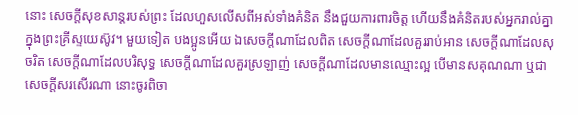នោះ សេចក្ដីសុខសាន្តរបស់ព្រះ ដែលហួសលើសពីអស់ទាំងគំនិត នឹងជួយការពារចិត្ត ហើយនឹងគំនិតរបស់អ្នករាល់គ្នា ក្នុងព្រះគ្រីស្ទយេស៊ូវ។ មួយទៀត បងប្អូនអើយ ឯសេចក្ដីណាដែលពិត សេចក្ដីណាដែលគួររាប់អាន សេចក្ដីណាដែលសុចរិត សេចក្ដីណាដែលបរិសុទ្ធ សេចក្ដីណាដែលគួរស្រឡាញ់ សេចក្ដីណាដែលមានឈ្មោះល្អ បើមានសគុណណា ឬជាសេចក្ដីសរសើរណា នោះចូរពិចា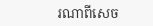រណាពីសេច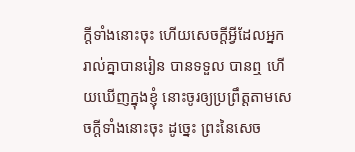ក្ដីទាំងនោះចុះ ហើយសេចក្ដីអ្វីដែលអ្នករាល់គ្នាបានរៀន បានទទួល បានឮ ហើយឃើញក្នុងខ្ញុំ នោះចូរឲ្យប្រព្រឹត្តតាមសេចក្ដីទាំងនោះចុះ ដូច្នេះ ព្រះនៃសេច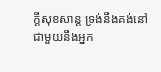ក្ដីសុខសាន្ត ទ្រង់នឹងគង់នៅជាមួយនឹងអ្នក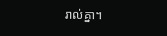រាល់គ្នា។